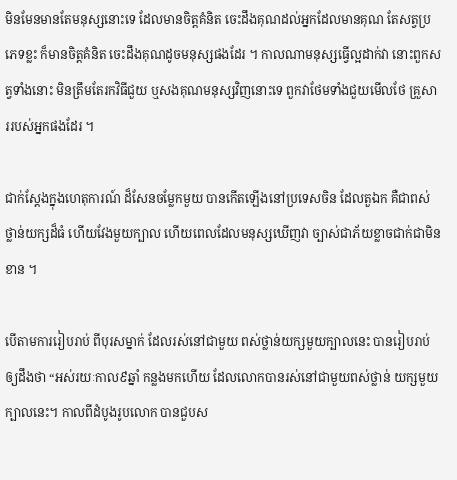មិនមែនមានតែមនុស្សនោះទេ ដែលមានចិត្តគំនិត ចេះដឹងគុណដល់អ្នកដែលមានគុណ តែសត្វប្រភេទខ្លះ ក៏មានចិត្តគំនិត ចេះដឹងគុណដូចមនុស្សផងដែរ ។ កាលណាមនុស្សធ្វើល្អដាក់វា នោះពួកសត្វទាំងនោះ មិនត្រឹមតែរកវិធីជួយ ឬសងគុណមនុស្សវិញនោះទេ ពួកវាថែមទាំងជួយមើលថែ គ្រួសាររបស់អ្នកផងដែរ ។

ជាក់ស្តែងក្នុងហេតុការណ៍ ដ៏សែនចម្លែកមួយ បានកើតឡើងនៅប្រទេសចិន ដែលតួឯក គឺជាពស់ថ្លាន់យក្សដ៏ធំ ហើយវែងមួយក្បាល ហើយពេលដែលមនុស្សឃើញវា ច្បាស់ជាភ័យខ្លាចជាក់ជាមិនខាន ។

បើតាមការរៀបរាប់ ពីបុរសម្នាក់ ដែលរស់នៅជាមួយ ពស់ថ្លាន់យក្សមួយក្បាលនេះ បានរៀបរាប់ឲ្យដឹងថា “អស់រយៈកាល៩ឆ្នាំ កន្លងមកហើយ ដែលលោកបានរស់នៅជាមួយពស់ថ្លាន់ យក្សមួយក្បាលនេះ។ កាលពីដំបូងរូបលោក បានជួបស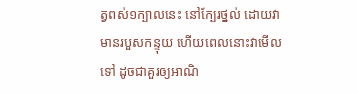ត្វពស់១ក្បាលនេះ នៅក្បែរថ្នល់ ដោយវាមានរបួសកន្ទុយ ហើយពេលនោះវាមើលទៅ ដូចជាគួរឲ្យអាណិ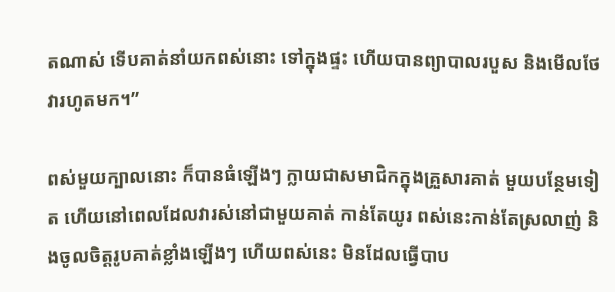តណាស់ ទើបគាត់នាំយកពស់នោះ ទៅក្នុងផ្ទះ ហើយបានព្យាបាលរបួស និងមើលថែវារហូតមក។”

ពស់មួយក្បាលនោះ ក៏បានធំឡើងៗ ក្លាយជាសមាជិកក្នុងគ្រួសារគាត់ មួយបន្ថែមទៀត ហើយនៅពេលដែលវារស់នៅជាមួយគាត់ កាន់តែយូរ ពស់នេះកាន់តែស្រលាញ់ និងចូលចិត្តរូបគាត់ខ្លាំងឡើងៗ ហើយពស់នេះ មិនដែលធ្វើបាប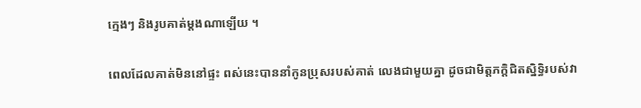ក្មេងៗ និងរូបគាត់ម្តងណាឡើយ ។

ពេលដែលគាត់មិននៅផ្ទះ ពស់នេះបាននាំកូនប្រុសរបស់គាត់ លេងជាមួយគ្នា ដូចជាមិត្តភក្តិជិតស្និទ្ធិរបស់វា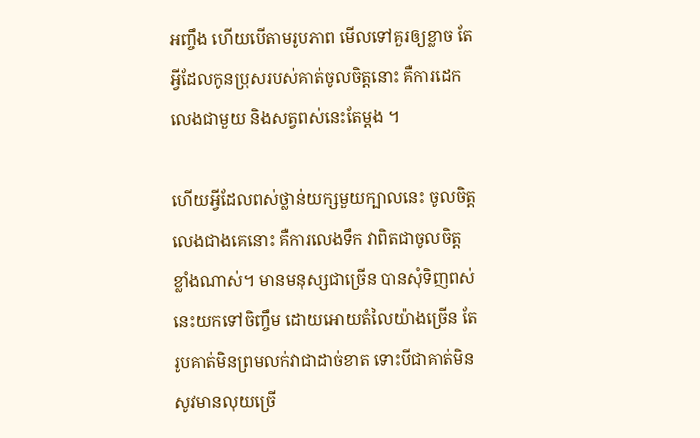អញ្ចឹង ហើយបើតាមរូបភាព មើលទៅគួរឲ្យខ្លាច តែអ្វីដែលកូនប្រុសរបស់គាត់ចូលចិត្តនោះ គឺការដេកលេងជាមួយ និងសត្វពស់នេះតែម្តង ។

ហើយអ្វីដែលពស់ថ្លាន់យក្សមួយក្បាលនេះ ចូលចិត្តលេងជាងគេនោះ គឺការលេងទឹក វាពិតជាចូលចិត្តខ្លាំងណាស់។ មានមនុស្សជាច្រើន បានសុំទិញពស់នេះយកទៅចិញ្ចឹម ដោយអោយតំលៃយ៉ាងច្រើន តែរូបគាត់មិនព្រមលក់វាជាដាច់ខាត ទោះបីជាគាត់មិនសូវមានលុយច្រើ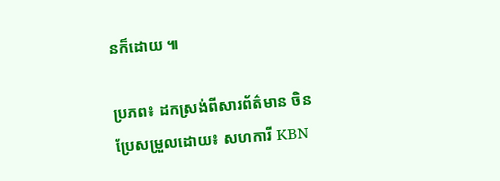នក៏ដោយ ៕

ប្រភព៖ ដកស្រង់ពីសារព័ត៌មាន ចិន
ប្រែសម្រួលដោយ៖ សហការី KBN